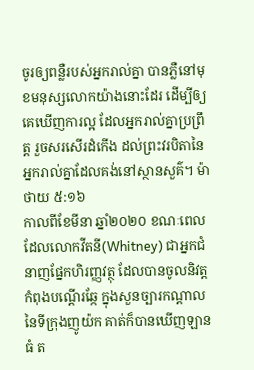ចូរឲ្យពន្លឺរបស់អ្នករាល់គ្នា បានភ្លឺនៅមុខមនុស្សលោកយ៉ាងនោះដែរ ដើម្បីឲ្យគេឃើញការល្អ ដែលអ្នករាល់គ្នាប្រព្រឹត្ត រួចសរសើរដំកើង ដល់ព្រះវរបិតានៃអ្នករាល់គ្នាដែលគង់នៅស្ថានសួគ៌។ ម៉ាថាយ ៥:១៦
កាលពីខែមីនា ឆ្នាំ២០២០ ខណៈពេលដែលលោកវីតនី(Whitney) ជាអ្នកជំនាញផ្នែកហិរញ្ញវត្ថុ ដែលបានចូលនិវត្ត កំពុងបណ្តើរឆ្កែ ក្នុងសួនច្បារកណ្តាល នៃទីក្រុងញូយ៉ក គាត់ក៏បានឃើញឡានធំ ត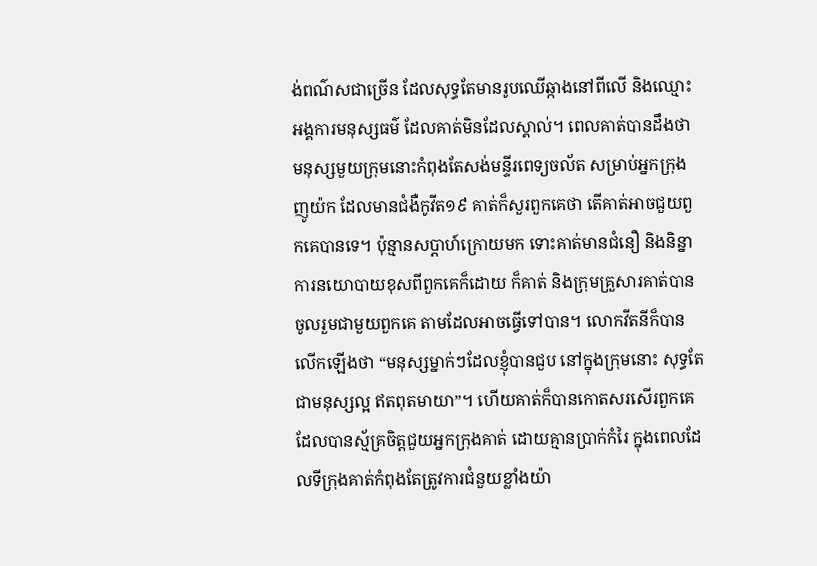ង់ពណ៌សជាច្រើន ដែលសុទ្ធតែមានរូបឈើឆ្កាងនៅពីលើ និងឈ្មោះអង្គការមនុស្សធម៌ ដែលគាត់មិនដែលស្គាល់។ ពេលគាត់បានដឹងថា មនុស្សមួយក្រុមនោះកំពុងតែសង់មន្ទីរពេទ្យចល័ត សម្រាប់អ្នកក្រុងញូយ៉ក ដែលមានជំងឺកូវីត១៩ គាត់ក៏សួរពួកគេថា តើគាត់អាចជួយពួកគេបានទេ។ ប៉ុន្មានសប្តាហ៍ក្រោយមក ទោះគាត់មានជំនឿ និងនិន្នាការនយោបាយខុសពីពួកគេក៏ដោយ ក៏គាត់ និងក្រុមគ្រួសារគាត់បានចូលរួមជាមួយពួកគេ តាមដែលអាចធ្វើទៅបាន។ លោកវីតនីក៏បានលើកឡើងថា “មនុស្សម្នាក់ៗដែលខ្ញុំបានជួប នៅក្នុងក្រុមនោះ សុទ្ធតែជាមនុស្សល្អ ឥតពុតមាយា”។ ហើយគាត់ក៏បានកោតសរសើរពួកគេ ដែលបានស្ម័គ្រចិត្តជួយអ្នកក្រុងគាត់ ដោយគ្មានប្រាក់កំរៃ ក្នុងពេលដែលទីក្រុងគាត់កំពុងតែត្រូវការជំនួយខ្លាំងយ៉ា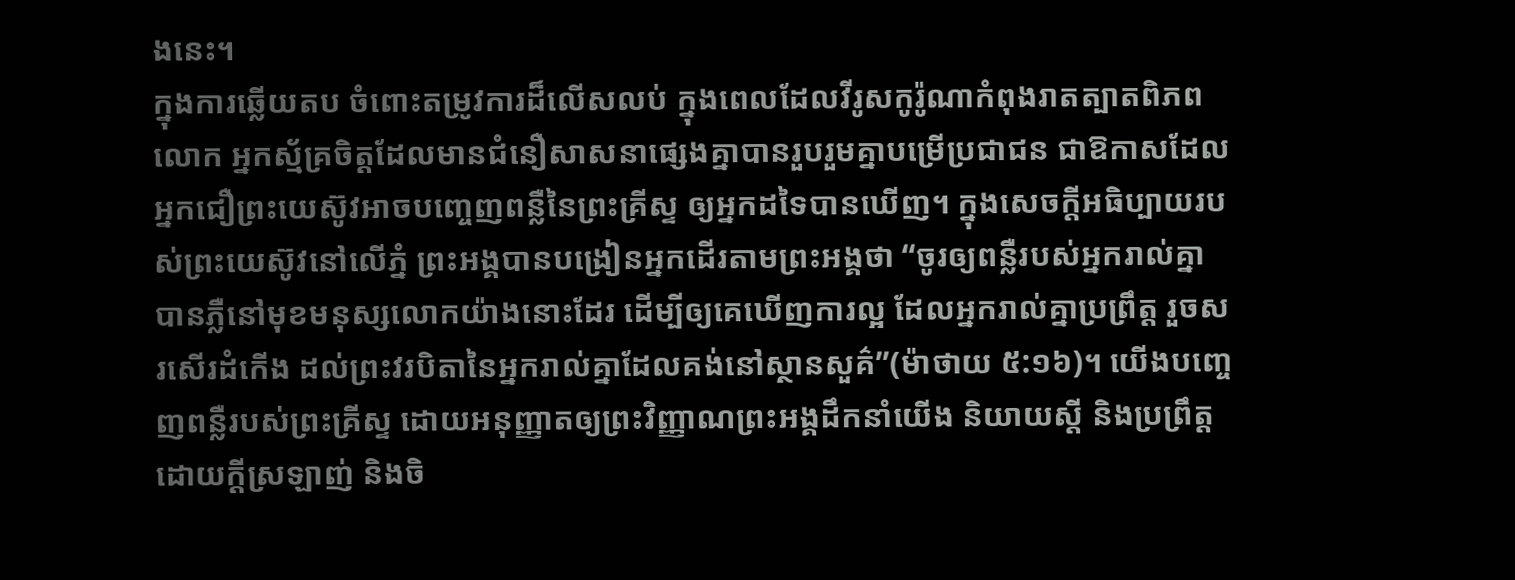ងនេះ។
ក្នុងការឆ្លើយតប ចំពោះតម្រូវការដ៏លើសលប់ ក្នុងពេលដែលវីរូសកូរ៉ូណាកំពុងរាតត្បាតពិភពលោក អ្នកស្ម័គ្រចិត្តដែលមានជំនឿសាសនាផ្សេងគ្នាបានរួបរួមគ្នាបម្រើប្រជាជន ជាឱកាសដែលអ្នកជឿព្រះយេស៊ូវអាចបញ្ចេញពន្លឺនៃព្រះគ្រីស្ទ ឲ្យអ្នកដទៃបានឃើញ។ ក្នុងសេចក្តីអធិប្បាយរបស់ព្រះយេស៊ូវនៅលើភ្នំ ព្រះអង្គបានបង្រៀនអ្នកដើរតាមព្រះអង្គថា “ចូរឲ្យពន្លឺរបស់អ្នករាល់គ្នា បានភ្លឺនៅមុខមនុស្សលោកយ៉ាងនោះដែរ ដើម្បីឲ្យគេឃើញការល្អ ដែលអ្នករាល់គ្នាប្រព្រឹត្ត រួចសរសើរដំកើង ដល់ព្រះវរបិតានៃអ្នករាល់គ្នាដែលគង់នៅស្ថានសួគ៌”(ម៉ាថាយ ៥:១៦)។ យើងបញ្ចេញពន្លឺរបស់ព្រះគ្រីស្ទ ដោយអនុញ្ញាតឲ្យព្រះវិញ្ញាណព្រះអង្គដឹកនាំយើង និយាយស្តី និងប្រព្រឹត្ត ដោយក្តីស្រឡាញ់ និងចិ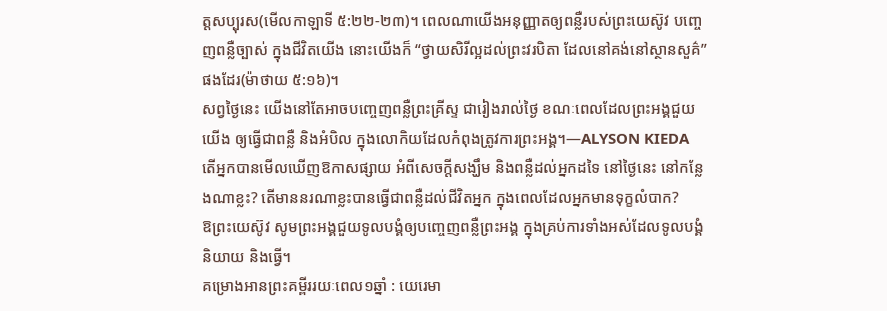ត្តសប្បុរស(មើលកាឡាទី ៥:២២-២៣)។ ពេលណាយើងអនុញ្ញាតឲ្យពន្លឺរបស់ព្រះយេស៊ូវ បញ្ចេញពន្លឺច្បាស់ ក្នុងជីវិតយើង នោះយើងក៏ “ថ្វាយសិរីល្អដល់ព្រះវរបិតា ដែលនៅគង់នៅស្ថានសួគ៌”ផងដែរ(ម៉ាថាយ ៥:១៦)។
សព្វថ្ងៃនេះ យើងនៅតែអាចបញ្ចេញពន្លឺព្រះគ្រីស្ទ ជារៀងរាល់ថ្ងៃ ខណៈពេលដែលព្រះអង្គជួយយើង ឲ្យធ្វើជាពន្លឺ និងអំបិល ក្នុងលោកិយដែលកំពុងត្រូវការព្រះអង្គ។—ALYSON KIEDA
តើអ្នកបានមើលឃើញឱកាសផ្សាយ អំពីសេចក្តីសង្ឃឹម និងពន្លឺដល់អ្នកដទៃ នៅថ្ងៃនេះ នៅកន្លែងណាខ្លះ? តើមាននរណាខ្លះបានធ្វើជាពន្លឺដល់ជីវិតអ្នក ក្នុងពេលដែលអ្នកមានទុក្ខលំបាក?
ឱព្រះយេស៊ូវ សូមព្រះអង្គជួយទូលបង្គំឲ្យបញ្ចេញពន្លឺព្រះអង្គ ក្នុងគ្រប់ការទាំងអស់ដែលទូលបង្គំនិយាយ និងធ្វើ។
គម្រោងអានព្រះគម្ពីររយៈពេល១ឆ្នាំ : យេរេមា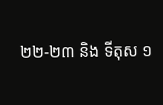២២-២៣ និង ទីតុស ១